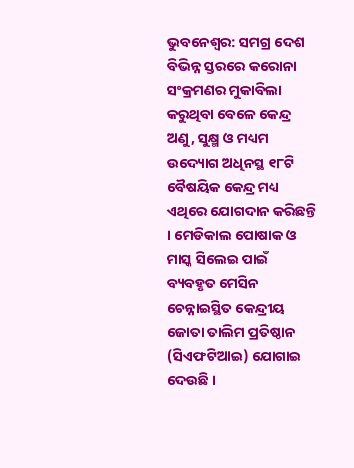ଭୁବନେଶ୍ୱର: ସମଗ୍ର ଦେଶ ବିଭିନ୍ନ ସ୍ତରରେ କରୋନା ସଂକ୍ରମଣର ମୁକାବିଲା କରୁଥିବା ବେଳେ କେନ୍ଦ୍ର ଅଣୁ, ସୁକ୍ଷ୍ମ ଓ ମଧ୍ୟମ ଉଦ୍ୟୋଗ ଅଧିନସ୍ଥ ୧୮ଟି ବୈଷୟିକ କେନ୍ଦ୍ର ମଧ୍ୟ ଏଥିରେ ଯୋଗଦାନ କରିଛନ୍ତି । ମେଡିକାଲ ପୋଷାକ ଓ ମାସ୍କ ସିଲେଇ ପାଇଁ ବ୍ୟବହୃତ ମେସିନ ଚେନ୍ନାଇସ୍ଥିତ କେନ୍ଦ୍ରୀୟ ଜୋତା ତାଲିମ ପ୍ରତିଷ୍ଠାନ (ସିଏଫଟିଆଇ) ଯୋଗାଇ ଦେଉଛି ।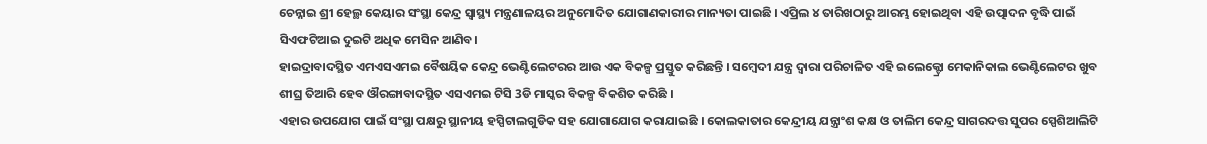ଚେନ୍ନାଇ ଶ୍ରୀ ହେଲ୍ଥ କେୟାର ସଂସ୍ଥା କେନ୍ଦ୍ର ସ୍ୱାସ୍ଥ୍ୟ ମନ୍ତ୍ରଣାଳୟର ଅନୁମୋଦିତ ଯୋଗାଣକାରୀର ମାନ୍ୟତା ପାଇଛି । ଏପ୍ରିଲ ୪ ତାରିଖଠାରୁ ଆରମ୍ଭ ହୋଇଥିବା ଏହି ଉତ୍ପାଦନ ବୃଦ୍ଧି ପାଇଁ ସିଏଫଟିଆଇ ଦୁଇଟି ଅଧିକ ମେସିନ ଆଣିବ।
ହାଇଦ୍ରାବାଦସ୍ଥିତ ଏମଏସଏମଇ ବୈଷୟିକ କେନ୍ଦ୍ର ଭେଣ୍ଟିଲେଟରର ଆଉ ଏକ ବିକଳ୍ପ ପ୍ରସ୍ତୁତ କରିଛନ୍ତି । ସମ୍ବେଦୀ ଯନ୍ତ୍ର ଦ୍ଵାରା ପରିଚାଳିତ ଏହି ଇଲେକ୍ଟ୍ରୋ ମେକାନିକାଲ ଭେଣ୍ଟିଲେଟର ଖୁବ ଶୀଘ୍ର ତିଆରି ହେବ ଔରଙ୍ଗାବାଦସ୍ଥିତ ଏସଏମଇ ଟିସି 3ଡି ମାସ୍କର ବିକଳ୍ପ ବିକଶିତ କରିଛି ।
ଏହାର ଉପଯୋଗ ପାଇଁ ସଂସ୍ଥା ପକ୍ଷରୁ ସ୍ଥାନୀୟ ହସ୍ପିଟାଲଗୁଡିକ ସହ ଯୋଗାଯୋଗ କରାଯାଇଛି । କୋଲକାତାର କେନ୍ଦ୍ରୀୟ ଯନ୍ତ୍ରାଂଶ କକ୍ଷ ଓ ତାଲିମ କେନ୍ଦ୍ର ସାଗରଦତ୍ତ ସୁପର ସ୍ପେଶିଆଲିଟି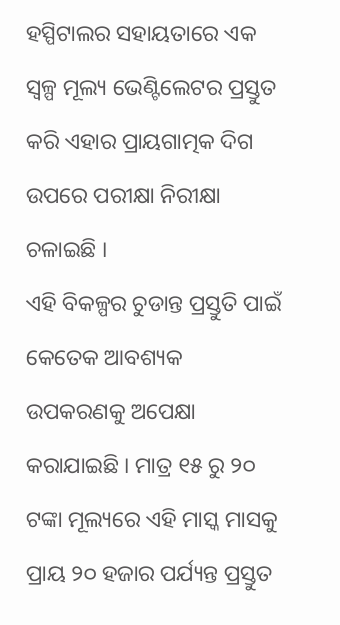ହସ୍ପିଟାଲର ସହାୟତାରେ ଏକ ସ୍ୱଳ୍ପ ମୂଲ୍ୟ ଭେଣ୍ଟିଲେଟର ପ୍ରସ୍ତୁତ କରି ଏହାର ପ୍ରାୟଗାତ୍ମକ ଦିଗ ଉପରେ ପରୀକ୍ଷା ନିରୀକ୍ଷା ଚଳାଇଛି ।
ଏହି ବିକଳ୍ପର ଚୁଡାନ୍ତ ପ୍ରସ୍ତୁତି ପାଇଁ କେତେକ ଆବଶ୍ୟକ ଉପକରଣକୁ ଅପେକ୍ଷା କରାଯାଇଛି । ମାତ୍ର ୧୫ ରୁ ୨୦ ଟଙ୍କା ମୂଲ୍ୟରେ ଏହି ମାସ୍କ ମାସକୁ ପ୍ରାୟ ୨୦ ହଜାର ପର୍ଯ୍ୟନ୍ତ ପ୍ରସ୍ତୁତ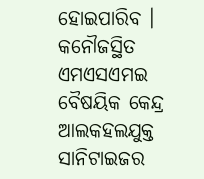ହୋଇପାରିବ ।
କନୌଜସ୍ଥିତ ଏମଏସଏମଇ ବୈଷୟିକ କେନ୍ଦ୍ର ଆଲକହଲଯୁକ୍ତ ସାନିଟାଇଜର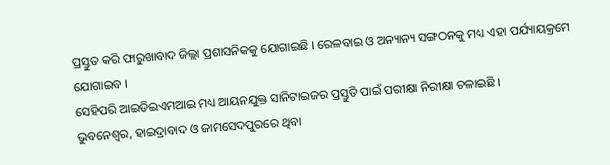ପ୍ରସ୍ତୁତ କରି ଫାରୁଖାବାଦ ଜିଲ୍ଲା ପ୍ରଶାସନିକକୁ ଯୋଗାଇଛି । ରେଳବାଇ ଓ ଅନ୍ୟାନ୍ୟ ସଙ୍ଗଠନକୁ ମଧ୍ୟ ଏହା ପର୍ଯ୍ୟାୟକ୍ରମେ ଯୋଗାଇବ ।
ସେହିପରି ଆଇଡିଇଏମଆଇ ମଧ୍ୟ ଆୟନଯୁକ୍ତ ସାନିଟାଇଜର ପ୍ରସ୍ତୁତି ପାଇଁ ପରୀକ୍ଷା ନିରୀକ୍ଷା ଚଳାଇଛି ।
ଭୁବନେଶ୍ଵର, ହାଇଦ୍ରାବାଦ ଓ ଜାମସେଦପୁରରେ ଥିବା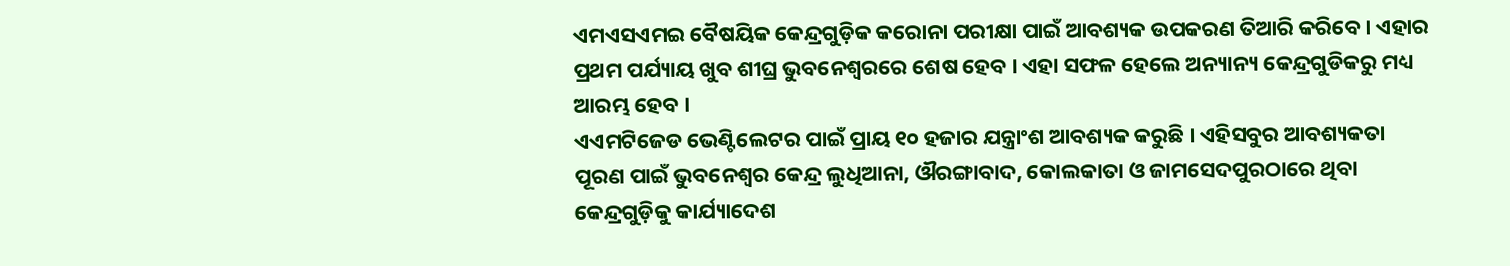ଏମଏସଏମଇ ବୈଷୟିକ କେନ୍ଦ୍ରଗୁଡ଼ିକ କରୋନା ପରୀକ୍ଷା ପାଇଁ ଆବଶ୍ୟକ ଉପକରଣ ତିଆରି କରିବେ । ଏହାର ପ୍ରଥମ ପର୍ଯ୍ୟାୟ ଖୁବ ଶୀଘ୍ର ଭୁବନେଶ୍ଵରରେ ଶେଷ ହେବ । ଏହା ସଫଳ ହେଲେ ଅନ୍ୟାନ୍ୟ କେନ୍ଦ୍ରଗୁଡିକରୁ ମଧ୍ୟ ଆରମ୍ଭ ହେବ ।
ଏଏମଟିଜେଡ ଭେଣ୍ଟିଲେଟର ପାଇଁ ପ୍ରାୟ ୧୦ ହଜାର ଯନ୍ତ୍ରାଂଶ ଆବଶ୍ୟକ କରୁଛି । ଏହିସବୁର ଆବଶ୍ୟକତା ପୂରଣ ପାଇଁ ଭୁବନେଶ୍ଵର କେନ୍ଦ୍ର ଲୁଧିଆନା, ଔରଙ୍ଗାବାଦ, କୋଲକାତା ଓ ଜାମସେଦପୁରଠାରେ ଥିବା କେନ୍ଦ୍ରଗୁଡ଼ିକୁ କାର୍ଯ୍ୟାଦେଶ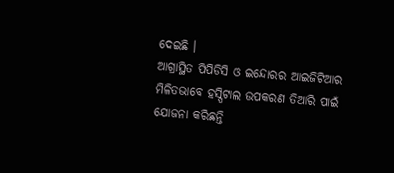ଦେଇଛି ।
ଆଗ୍ରାସ୍ଥିତ ପିପିଡିସି ଓ ଇନ୍ଦୋରର ଆଇଜିଟିଆର ମିଳିତଭାବେ ହସ୍ପିଟାଲ ଉପକରଣ ତିଆରି ପାଇଁ ଯୋଜନା କରିଛନ୍ତି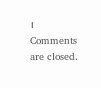।
Comments are closed.